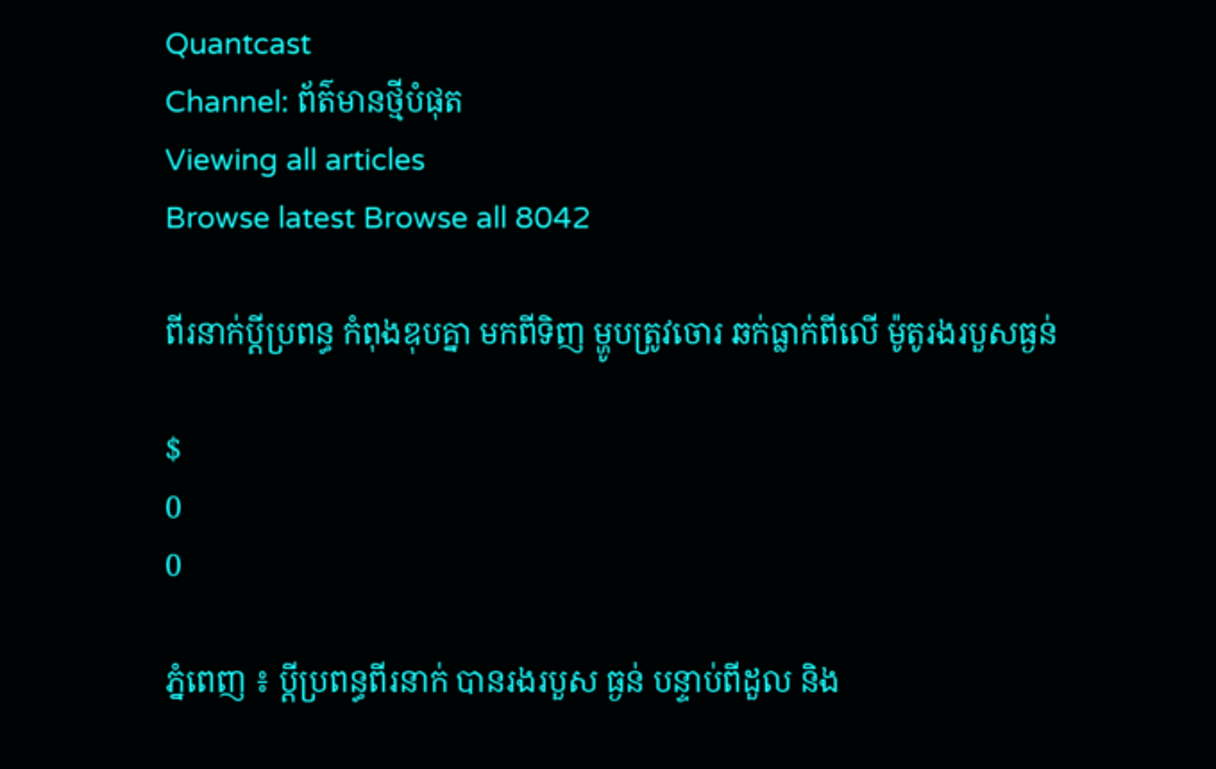Quantcast
Channel: ព័ត៌មានថ្មីបំផុត
Viewing all articles
Browse latest Browse all 8042

ពីរនាក់ប្ដីប្រពន្ធ កំពុងឌុបគ្នា មកពីទិញ ម្ហូបត្រូវចោរ ឆក់ធ្លាក់ពីលើ ម៉ូតូរងរបួសធ្ងន់

$
0
0

ភ្នំពេញ ៖ ប្ដីប្រពន្ធពីរនាក់ បានរងរបួស ធ្ងន់ បន្ទាប់ពីដួល និង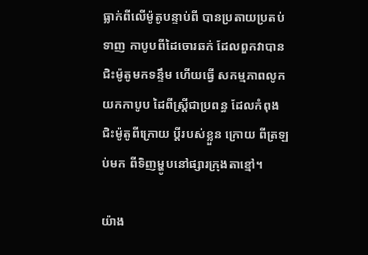ធ្លាក់ពីលើម៉ូតូបន្ទាប់ពី បានប្រតាយប្រតប់ទាញ កាបូបពីដៃចោរឆក់ ដែលពួកវាបាន ជិះម៉ូតូមកទន្ទឹម ហើយធ្វើ សកម្មភាពលូកយកកាបូប ដៃពីស្ដ្រីជាប្រពន្ធ ដែលកំពុងជិះម៉ូតូពីក្រោយ ប្ដីរបស់ខ្លួន ក្រោយ ពីត្រឡប់មក ពីទិញម្ហូបនៅផ្សារក្រុងតាខ្មៅ។

យ៉ាង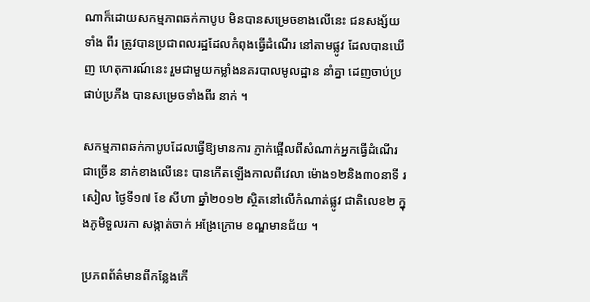ណាក៏ដោយសកម្មភាពឆក់កាបូប មិនបានសម្រេចខាងលើនេះ ជនសង្ស័យទាំង ពីរ ត្រូវបានប្រជាពលរដ្ឋដែលកំពុងធ្វើដំណើរ នៅតាមផ្លូវ ដែលបានឃើញ ហេតុការណ៍នេះ រួមជាមួយកម្លាំងនគរបាលមូលដ្ឋាន នាំគ្នា ដេញចាប់ប្រផាប់ប្រភីង បានសម្រេចទាំងពីរ នាក់ ។

សកម្មភាពឆក់កាបូបដែលធ្វើឱ្យមានការ ភ្ញាក់ផ្អើលពីសំណាក់អ្នកធ្វើដំណើរជាច្រើន នាក់ខាងលើនេះ បានកើតឡើងកាលពីវេលា ម៉ោង១២និង៣០នាទី រសៀល ថ្ងៃទី១៧ ខែ សីហា ឆ្នាំ២០១២ ស្ថិតនៅលើកំណាត់ផ្លូវ ជាតិលេខ២ ក្នុងភូមិទួលរកា សង្កាត់ចាក់ អង្រែក្រោម ខណ្ឌមានជ័យ ។

ប្រភពព័ត៌មានពីកន្លែងកើ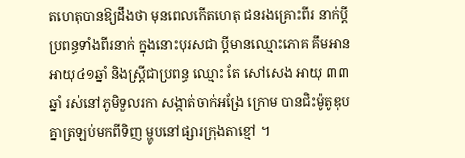តហេតុបានឱ្យដឹងថា មុនពេលកើតហេតុ ជនរងគ្រោះពីរ នាក់ប្ដីប្រពន្ធទាំងពីរនាក់ ក្នុងនោះបុរសជា ប្ដីមានឈ្មោះភោគ គឹមអាន អាយុ៤១ឆ្នាំ និងស្ដ្រីជាប្រពន្ធ ឈ្មោះ តែ សៅសេង អាយុ ៣៣ឆ្នាំ រស់នៅភូមិទួលរកា សង្កាត់ចាក់អង្រែ ក្រោម បានជិះម៉ូតូឌុបគ្នាត្រឡប់មកពីទិញ ម្ហូបនៅផ្សារក្រុងតាខ្មៅ ។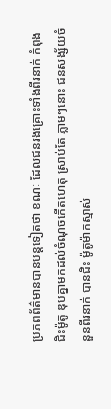ប្រភពព័ត៌មានបានបន្ដទៀតថា ខណៈ ដែលជនរងគ្រោះទាំងពីរនាក់ កំពុងជិះម៉ូតូ ឌុបគ្នាមកដល់ចំណុចកើតហេតុ ស្រាប់តែ ភ្លាមៗនោះ ជនសង្ស័យចំនួនពីរនាក់ បានជិះ ម៉ូតូម៉ាកស្មាស់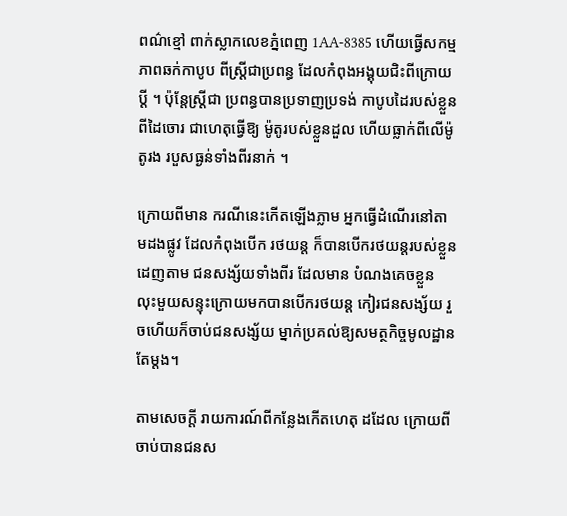ពណ៌ខ្មៅ ពាក់ស្លាកលេខភ្នំពេញ 1AA-8385 ហើយធ្វើសកម្មភាពឆក់កាបូប ពីស្ដ្រីជាប្រពន្ធ ដែលកំពុងអង្គុយជិះពីក្រោយ ប្ដី ។ ប៉ុន្ដែស្ដ្រីជា ប្រពន្ធបានប្រទាញប្រទង់ កាបូបដៃរបស់ខ្លួនពីដៃចោរ ជាហេតុធ្វើឱ្យ ម៉ូតូរបស់ខ្លួនដួល ហើយធ្លាក់ពីលើម៉ូតូរង របួសធ្ងន់ទាំងពីរនាក់ ។

ក្រោយពីមាន ករណីនេះកើតឡើងភ្លាម អ្នកធ្វើដំណើរនៅតាមដងផ្លូវ ដែលកំពុងបើក រថយន្ដ ក៏បានបើករថយន្ដរបស់ខ្លួនដេញតាម ជនសង្ស័យទាំងពីរ ដែលមាន បំណងគេចខ្លួន លុះមួយសន្ទុះក្រោយមកបានបើករថយន្ដ កៀរជនសង្ស័យ រួចហើយក៏ចាប់ជនសង្ស័យ ម្នាក់ប្រគល់ឱ្យសមត្ថកិច្ចមូលដ្ឋានតែម្ដង។

តាមសេចក្ដី រាយការណ៍ពីកន្លែងកើតហេតុ ដដែល ក្រោយពីចាប់បានជនស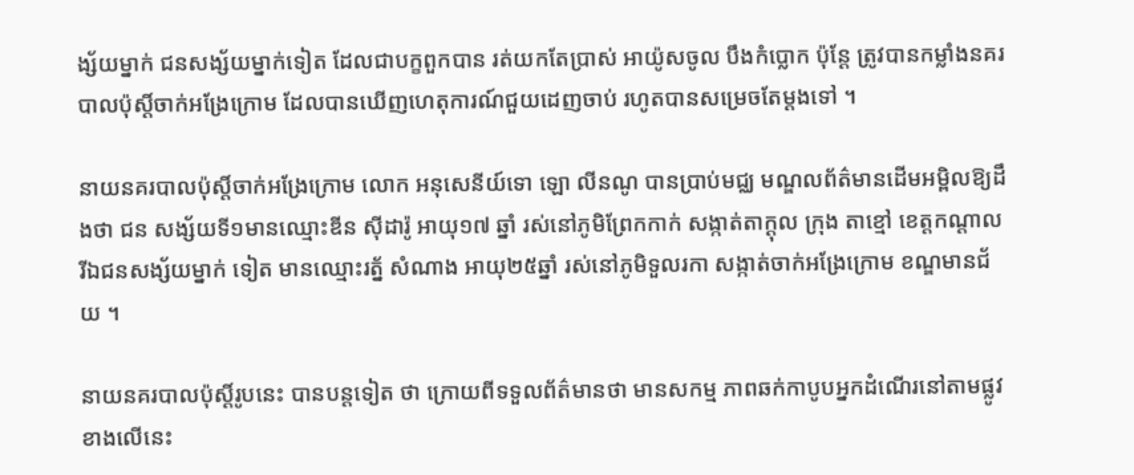ង្ស័យម្នាក់ ជនសង្ស័យម្នាក់ទៀត ដែលជាបក្ខពួកបាន រត់យកតែប្រាស់ អាយ៉ូសចូល បឹងកំប្លោក ប៉ុន្ដែ ត្រូវបានកម្លាំងនគរបាលប៉ុស្ដិ៍ចាក់អង្រែក្រោម ដែលបានឃើញហេតុការណ៍ជួយដេញចាប់ រហូតបានសម្រេចតែម្ដងទៅ ។

នាយនគរបាលប៉ុស្ដិ៍ចាក់អង្រែក្រោម លោក អនុសេនីយ៍ទោ ឡោ លីនណូ បានប្រាប់មជ្ឈ មណ្ឌលព័ត៌មានដើមអម្ពិលឱ្យដឹងថា ជន សង្ស័យទី១មានឈ្មោះឌីន ស៊ីដារ៉ូ អាយុ១៧ ឆ្នាំ រស់នៅភូមិព្រែកកាក់ សង្កាត់តាក្ដុល ក្រុង តាខ្មៅ ខេត្ដកណ្ដាល រីឯជនសង្ស័យម្នាក់ ទៀត មានឈ្មោះរត្ន័ សំណាង អាយុ២៥ឆ្នាំ រស់នៅភូមិទួលរកា សង្កាត់ចាក់អង្រែក្រោម ខណ្ឌមានជ័យ ។

នាយនគរបាលប៉ុស្ដិ៍រូបនេះ បានបន្ដទៀត ថា ក្រោយពីទទួលព័ត៌មានថា មានសកម្ម ភាពឆក់កាបូបអ្នកដំណើរនៅតាមផ្លូវខាងលើនេះ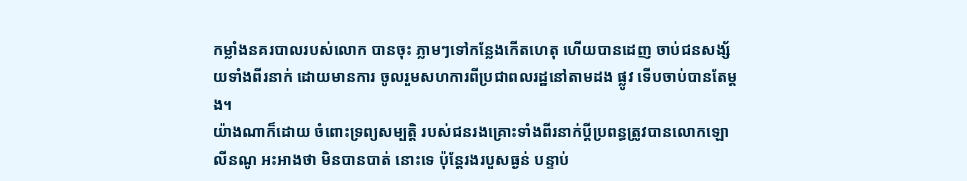កម្លាំងនគរបាលរបស់លោក បានចុះ ភ្លាមៗទៅកន្លែងកើតហេតុ ហើយបានដេញ ចាប់ជនសង្ស័យទាំងពីរនាក់ ដោយមានការ ចូលរួមសហការពីប្រជាពលរដ្ឋនៅតាមដង ផ្លូវ ទើបចាប់បានតែម្ដង។
យ៉ាងណាក៏ដោយ ចំពោះទ្រព្យសម្បត្ដិ របស់ជនរងគ្រោះទាំងពីរនាក់ប្ដីប្រពន្ធត្រូវបានលោកឡោ លីនណូ អះអាងថា មិនបានបាត់ នោះទេ ប៉ុន្ដែរងរបួសធ្ងន់ បន្ទាប់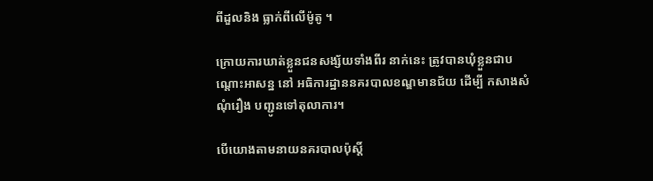ពីដួលនិង ធ្លាក់ពីលើម៉ូតូ ។

ក្រោយការឃាត់ខ្លួនជនសង្ស័យទាំងពីរ នាក់នេះ ត្រូវបានឃុំខ្លួនជាបណ្ដោះអាសន្ន នៅ អធិការដ្ឋាននគរបាលខណ្ឌមានជ័យ ដើម្បី កសាងសំណុំរឿង បញ្ជូនទៅតុលាការ។

បើយោងតាមនាយនគរបាលប៉ុស្ដិ៍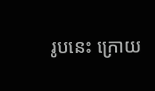រូបនេះ ក្រោយ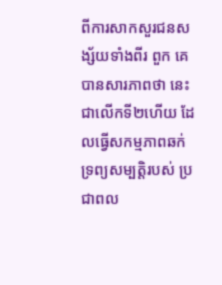ពីការសាកសួរជនសង្ស័យទាំងពីរ ពួក គេបានសារភាពថា នេះជាលើកទី២ហើយ ដែលធ្វើសកម្មភាពឆក់ ទ្រព្យសម្បត្ដិរបស់ ប្រជាពល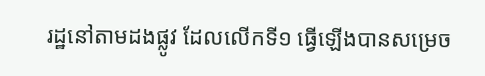រដ្ឋនៅតាមដងផ្លូវ ដែលលើកទី១ ធ្វើឡើងបានសម្រេច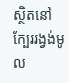ស្ថិតនៅក្បែររង្វង់មូល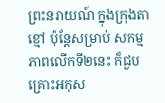ព្រះនរាយណ៍ ក្នុងក្រុងតាខ្មៅ ប៉ុន្ដែសម្រាប់ សកម្មភាពលើកទី២នេះ ក៏ជួបគ្រោះអកុស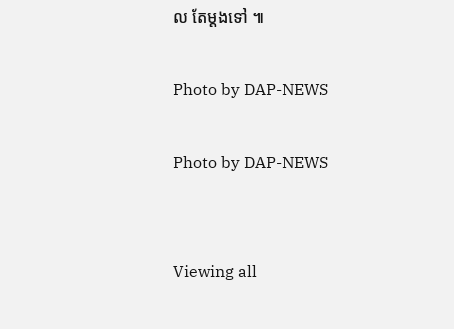ល តែម្ដងទៅ ៕

Photo by DAP-NEWS

Photo by DAP-NEWS


Viewing all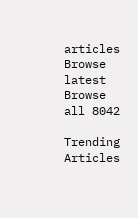articles
Browse latest Browse all 8042

Trending Articles